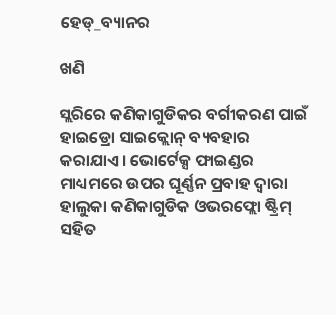ହେଡ୍_ବ୍ୟାନର

ଖଣି

ସ୍ଲରିରେ କଣିକାଗୁଡିକର ବର୍ଗୀକରଣ ପାଇଁ ହାଇଡ୍ରୋ ସାଇକ୍ଲୋନ୍ ବ୍ୟବହାର କରାଯାଏ। ଭୋର୍ଟେକ୍ସ ଫାଇଣ୍ଡର ମାଧ୍ୟମରେ ଉପର ଘୂର୍ଣ୍ଣନ ପ୍ରବାହ ଦ୍ୱାରା ହାଲୁକା କଣିକାଗୁଡିକ ଓଭରଫ୍ଲୋ ଷ୍ଟ୍ରିମ୍ ସହିତ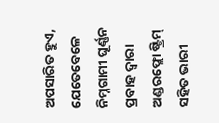ଅପସାରିତ ହୁଏ, ଯେତେବେଳେ ନିମ୍ନଗାମୀ ଘୂର୍ଣ୍ଣନ ପ୍ରବାହ ଦ୍ୱାରା ଅଣ୍ଡରଫ୍ଲୋ ଷ୍ଟ୍ରିମ୍ ସହିତ ଭାରୀ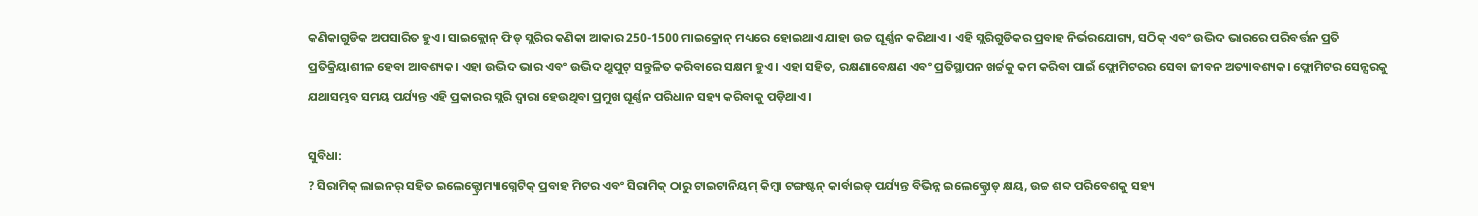କଣିକାଗୁଡିକ ଅପସାରିତ ହୁଏ। ସାଇକ୍ଲୋନ୍ ଫିଡ୍ ସ୍ଲରିର କଣିକା ଆକାର 250-1500 ମାଇକ୍ରୋନ୍ ମଧ୍ୟରେ ହୋଇଥାଏ ଯାହା ଉଚ୍ଚ ଘୂର୍ଣ୍ଣନ କରିଥାଏ। ଏହି ସ୍ଲରିଗୁଡିକର ପ୍ରବାହ ନିର୍ଭରଯୋଗ୍ୟ, ସଠିକ୍ ଏବଂ ଉଦ୍ଭିଦ ଭାରରେ ପରିବର୍ତ୍ତନ ପ୍ରତି ପ୍ରତିକ୍ରିୟାଶୀଳ ହେବା ଆବଶ୍ୟକ। ଏହା ଉଦ୍ଭିଦ ଭାର ଏବଂ ଉଦ୍ଭିଦ ଥ୍ରୁପୁଟ୍ ସନ୍ତୁଳିତ କରିବାରେ ସକ୍ଷମ ହୁଏ। ଏହା ସହିତ, ରକ୍ଷଣାବେକ୍ଷଣ ଏବଂ ପ୍ରତିସ୍ଥାପନ ଖର୍ଚ୍ଚକୁ କମ କରିବା ପାଇଁ ଫ୍ଲୋମିଟରର ସେବା ଜୀବନ ଅତ୍ୟାବଶ୍ୟକ। ଫ୍ଲୋମିଟର ସେନ୍ସରକୁ ଯଥାସମ୍ଭବ ସମୟ ପର୍ଯ୍ୟନ୍ତ ଏହି ପ୍ରକାରର ସ୍ଲରି ଦ୍ୱାରା ହେଉଥିବା ପ୍ରମୁଖ ଘୂର୍ଣ୍ଣନ ପରିଧାନ ସହ୍ୟ କରିବାକୁ ପଡ଼ିଥାଏ।

ସୁବିଧା:
? ସିରାମିକ୍ ଲାଇନର୍ ସହିତ ଇଲେକ୍ଟ୍ରୋମ୍ୟାଗ୍ନେଟିକ୍ ପ୍ରବାହ ମିଟର ଏବଂ ସିରାମିକ୍ ଠାରୁ ଟାଇଟାନିୟମ୍ କିମ୍ବା ଟଙ୍ଗଷ୍ଟନ୍ କାର୍ବାଇଡ୍ ପର୍ଯ୍ୟନ୍ତ ବିଭିନ୍ନ ଇଲେକ୍ଟ୍ରୋଡ୍ କ୍ଷୟ, ଉଚ୍ଚ ଶବ୍ଦ ପରିବେଶକୁ ସହ୍ୟ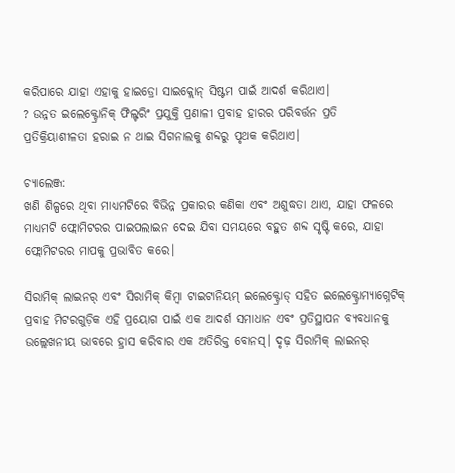କରିପାରେ ଯାହା ଏହାକୁ ହାଇଡ୍ରୋ ସାଇକ୍ଲୋନ୍ ସିଷ୍ଟମ ପାଇଁ ଆଦର୍ଶ କରିଥାଏ।
? ଉନ୍ନତ ଇଲେକ୍ଟ୍ରୋନିକ୍ ଫିଲ୍ଟରିଂ ପ୍ରଯୁକ୍ତି ପ୍ରଣାଳୀ ପ୍ରବାହ ହାରର ପରିବର୍ତ୍ତନ ପ୍ରତି ପ୍ରତିକ୍ରିୟାଶୀଳତା ହରାଇ ନ ଥାଇ ସିଗନାଲକୁ ଶବ୍ଦରୁ ପୃଥକ କରିଥାଏ।

ଚ୍ୟାଲେଞ୍ଜ:
ଖଣି ଶିଳ୍ପରେ ଥିବା ମାଧ୍ୟମଟିରେ ବିଭିନ୍ନ ପ୍ରକାରର କଣିକା ଏବଂ ଅଶୁଦ୍ଧତା ଥାଏ, ଯାହା ଫଳରେ ମାଧ୍ୟମଟି ଫ୍ଲୋମିଟରର ପାଇପଲାଇନ ଦେଇ ଯିବା ସମୟରେ ବହୁତ ଶବ୍ଦ ସୃଷ୍ଟି କରେ, ଯାହା ଫ୍ଲୋମିଟରର ମାପକୁ ପ୍ରଭାବିତ କରେ।

ସିରାମିକ୍ ଲାଇନର୍ ଏବଂ ସିରାମିକ୍ କିମ୍ବା ଟାଇଟାନିୟମ୍ ଇଲେକ୍ଟ୍ରୋଡ୍ ସହିତ ଇଲେକ୍ଟ୍ରୋମ୍ୟାଗ୍ନେଟିକ୍ ପ୍ରବାହ ମିଟରଗୁଡ଼ିକ ଏହି ପ୍ରୟୋଗ ପାଇଁ ଏକ ଆଦର୍ଶ ସମାଧାନ ଏବଂ ପ୍ରତିସ୍ଥାପନ ବ୍ୟବଧାନକୁ ଉଲ୍ଲେଖନୀୟ ଭାବରେ ହ୍ରାସ କରିବାର ଏକ ଅତିରିକ୍ତ ବୋନସ୍। ଦୃଢ଼ ସିରାମିକ୍ ଲାଇନର୍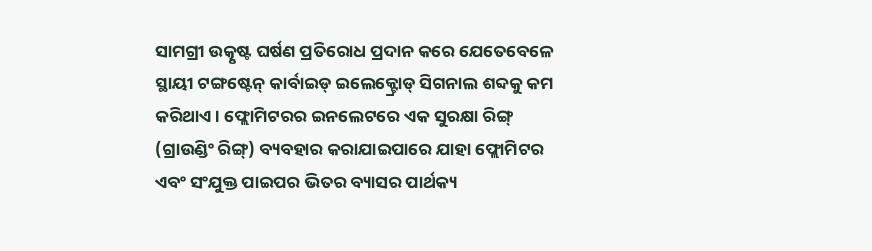ସାମଗ୍ରୀ ଉତ୍କୃଷ୍ଟ ଘର୍ଷଣ ପ୍ରତିରୋଧ ପ୍ରଦାନ କରେ ଯେତେବେଳେ ସ୍ଥାୟୀ ଟଙ୍ଗଷ୍ଟେନ୍ କାର୍ବାଇଡ୍ ଇଲେକ୍ଟ୍ରୋଡ୍ ସିଗନାଲ ଶବ୍ଦକୁ କମ କରିଥାଏ। ଫ୍ଲୋମିଟରର ଇନଲେଟରେ ଏକ ସୁରକ୍ଷା ରିଙ୍ଗ୍ (ଗ୍ରାଉଣ୍ଡିଂ ରିଙ୍ଗ୍) ବ୍ୟବହାର କରାଯାଇପାରେ ଯାହା ଫ୍ଲୋମିଟର ଏବଂ ସଂଯୁକ୍ତ ପାଇପର ଭିତର ବ୍ୟାସର ପାର୍ଥକ୍ୟ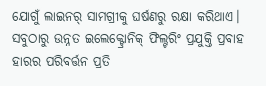ଯୋଗୁଁ ଲାଇନର୍ ସାମଗ୍ରୀକୁ ଘର୍ଷଣରୁ ରକ୍ଷା କରିଥାଏ। ସବୁଠାରୁ ଉନ୍ନତ ଇଲେକ୍ଟ୍ରୋନିକ୍ ଫିଲ୍ଟରିଂ ପ୍ରଯୁକ୍ତି ପ୍ରବାହ ହାରର ପରିବର୍ତ୍ତନ ପ୍ରତି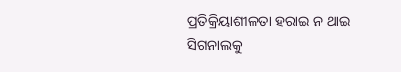ପ୍ରତିକ୍ରିୟାଶୀଳତା ହରାଇ ନ ଥାଇ ସିଗନାଲକୁ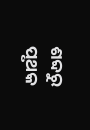ଶବ୍ଦରୁ ପୃଥକ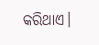କରିଥାଏ।